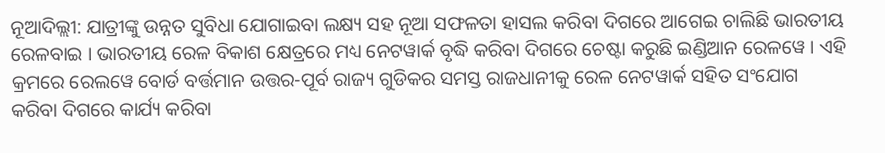ନୂଆଦିଲ୍ଲୀ: ଯାତ୍ରୀଙ୍କୁ ଉନ୍ନତ ସୁବିଧା ଯୋଗାଇବା ଲକ୍ଷ୍ୟ ସହ ନୂଆ ସଫଳତା ହାସଲ କରିବା ଦିଗରେ ଆଗେଇ ଚାଲିଛି ଭାରତୀୟ ରେଳବାଇ । ଭାରତୀୟ ରେଳ ବିକାଶ କ୍ଷେତ୍ରରେ ମଧ୍ୟ ନେଟୱାର୍କ ବୃଦ୍ଧି କରିବା ଦିଗରେ ଚେଷ୍ଟା କରୁଛି ଇଣ୍ଡିଆନ ରେଳୱେ । ଏହି କ୍ରମରେ ରେଲୱେ ବୋର୍ଡ ବର୍ତ୍ତମାନ ଉତ୍ତର-ପୂର୍ବ ରାଜ୍ୟ ଗୁଡିକର ସମସ୍ତ ରାଜଧାନୀକୁ ରେଳ ନେଟୱାର୍କ ସହିତ ସଂଯୋଗ କରିବା ଦିଗରେ କାର୍ଯ୍ୟ କରିବା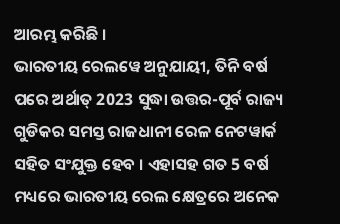ଆରମ୍ଭ କରିଛି ।
ଭାରତୀୟ ରେଲୱେ ଅନୁଯାୟୀ, ତିନି ବର୍ଷ ପରେ ଅର୍ଥାତ୍ 2023 ସୁଦ୍ଧା ଉତ୍ତର-ପୂର୍ବ ରାଜ୍ୟ ଗୁଡିକର ସମସ୍ତ ରାଜଧାନୀ ରେଳ ନେଟୱାର୍କ ସହିତ ସଂଯୁକ୍ତ ହେବ । ଏହାସହ ଗତ 5 ବର୍ଷ ମଧ୍ୟରେ ଭାରତୀୟ ରେଲ କ୍ଷେତ୍ରରେ ଅନେକ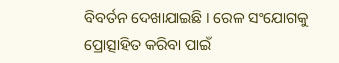ବିବର୍ତନ ଦେଖାଯାଇଛି । ରେଳ ସଂଯୋଗକୁ ପ୍ରୋତ୍ସାହିତ କରିବା ପାଇଁ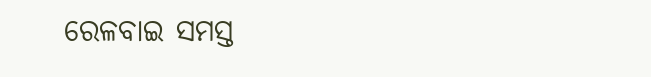ରେଳବାଇ ସମସ୍ତ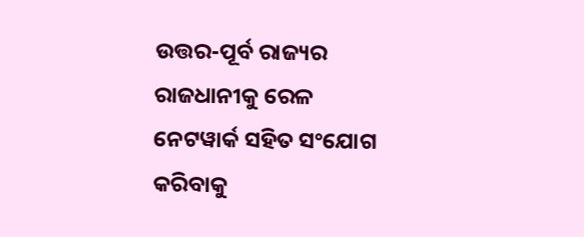ଉତ୍ତର-ପୂର୍ବ ରାଜ୍ୟର ରାଜଧାନୀକୁ ରେଳ ନେଟୱାର୍କ ସହିତ ସଂଯୋଗ କରିବାକୁ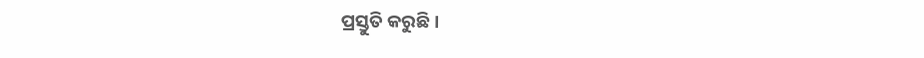ପ୍ରସ୍ତୁତି କରୁଛି ।